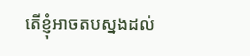តើខ្ញុំអាចតបស្នងដល់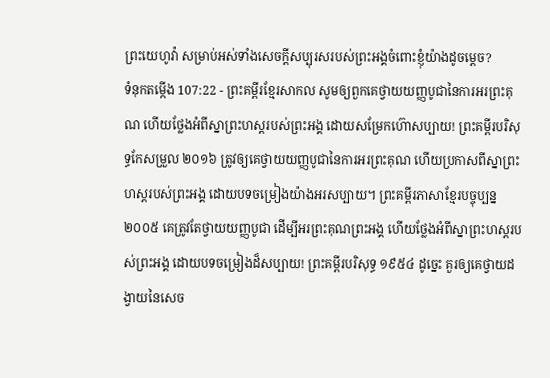ព្រះយេហូវ៉ា សម្រាប់អស់ទាំងសេចក្ដីសប្បុរសរបស់ព្រះអង្គចំពោះខ្ញុំយ៉ាងដូចម្ដេច?
ទំនុកតម្កើង 107:22 - ព្រះគម្ពីរខ្មែរសាកល សូមឲ្យពួកគេថ្វាយយញ្ញបូជានៃការអរព្រះគុណ ហើយថ្លែងអំពីស្នាព្រះហស្តរបស់ព្រះអង្គ ដោយសម្រែកហ៊ោសប្បាយ! ព្រះគម្ពីរបរិសុទ្ធកែសម្រួល ២០១៦ ត្រូវឲ្យគេថ្វាយយញ្ញបូជានៃការអរព្រះគុណ ហើយប្រកាសពីស្នាព្រះហស្ដរបស់ព្រះអង្គ ដោយបទចម្រៀងយ៉ាងអរសប្បាយ។ ព្រះគម្ពីរភាសាខ្មែរបច្ចុប្បន្ន ២០០៥ គេត្រូវតែថ្វាយយញ្ញបូជា ដើម្បីអរព្រះគុណព្រះអង្គ ហើយថ្លែងអំពីស្នាព្រះហស្ដរបស់ព្រះអង្គ ដោយបទចម្រៀងដ៏សប្បាយ! ព្រះគម្ពីរបរិសុទ្ធ ១៩៥៤ ដូច្នេះ គួរឲ្យគេថ្វាយដង្វាយនៃសេច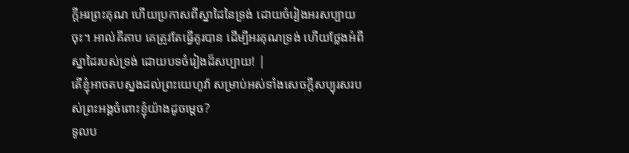ក្ដីអរព្រះគុណ ហើយប្រកាសពីស្នាដៃនៃទ្រង់ ដោយចំរៀងអរសប្បាយចុះ។ អាល់គីតាប គេត្រូវតែធ្វើគូរបាន ដើម្បីអរគុណទ្រង់ ហើយថ្លែងអំពីស្នាដៃរបស់ទ្រង់ ដោយបទចំរៀងដ៏សប្បាយ! |
តើខ្ញុំអាចតបស្នងដល់ព្រះយេហូវ៉ា សម្រាប់អស់ទាំងសេចក្ដីសប្បុរសរបស់ព្រះអង្គចំពោះខ្ញុំយ៉ាងដូចម្ដេច?
ទូលប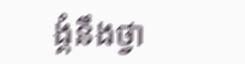ង្គំនឹងថ្វា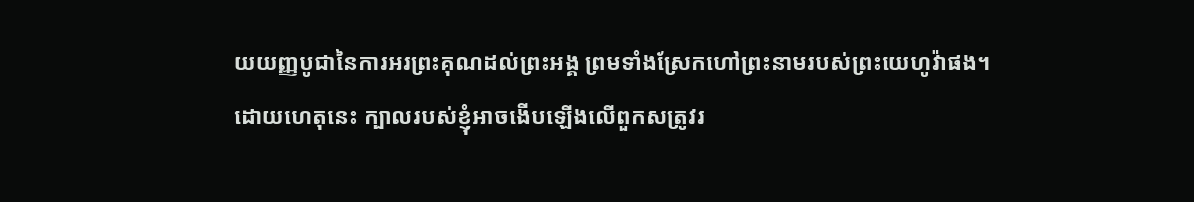យយញ្ញបូជានៃការអរព្រះគុណដល់ព្រះអង្គ ព្រមទាំងស្រែកហៅព្រះនាមរបស់ព្រះយេហូវ៉ាផង។
ដោយហេតុនេះ ក្បាលរបស់ខ្ញុំអាចងើបឡើងលើពួកសត្រូវរ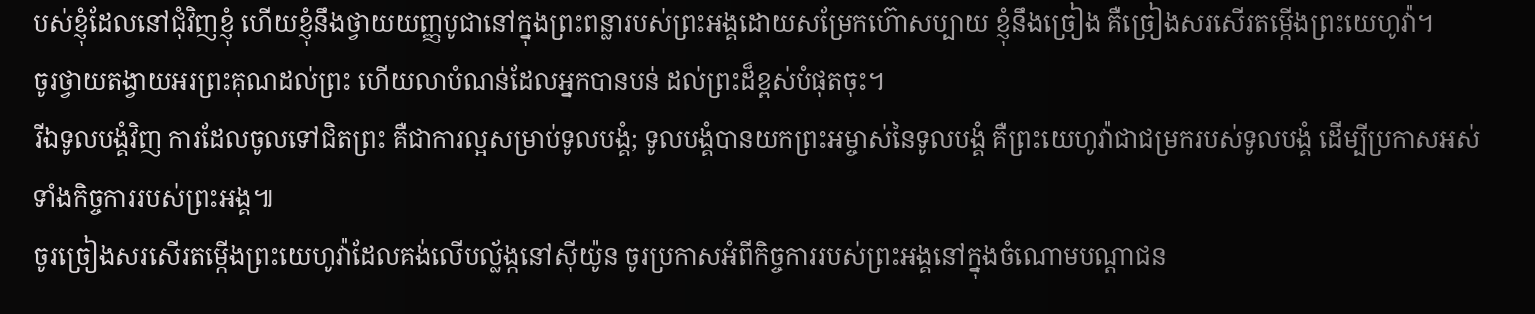បស់ខ្ញុំដែលនៅជុំវិញខ្ញុំ ហើយខ្ញុំនឹងថ្វាយយញ្ញបូជានៅក្នុងព្រះពន្លារបស់ព្រះអង្គដោយសម្រែកហ៊ោសប្បាយ ខ្ញុំនឹងច្រៀង គឺច្រៀងសរសើរតម្កើងព្រះយេហូវ៉ា។
ចូរថ្វាយតង្វាយអរព្រះគុណដល់ព្រះ ហើយលាបំណន់ដែលអ្នកបានបន់ ដល់ព្រះដ៏ខ្ពស់បំផុតចុះ។
រីឯទូលបង្គំវិញ ការដែលចូលទៅជិតព្រះ គឺជាការល្អសម្រាប់ទូលបង្គំ; ទូលបង្គំបានយកព្រះអម្ចាស់នៃទូលបង្គំ គឺព្រះយេហូវ៉ាជាជម្រករបស់ទូលបង្គំ ដើម្បីប្រកាសអស់ទាំងកិច្ចការរបស់ព្រះអង្គ៕
ចូរច្រៀងសរសើរតម្កើងព្រះយេហូវ៉ាដែលគង់លើបល្ល័ង្កនៅស៊ីយ៉ូន ចូរប្រកាសអំពីកិច្ចការរបស់ព្រះអង្គនៅក្នុងចំណោមបណ្ដាជន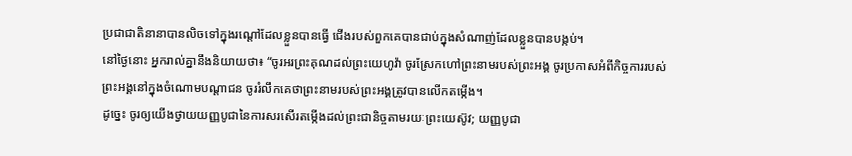ប្រជាជាតិនានាបានលិចទៅក្នុងរណ្ដៅដែលខ្លួនបានធ្វើ ជើងរបស់ពួកគេបានជាប់ក្នុងសំណាញ់ដែលខ្លួនបានបង្កប់។
នៅថ្ងៃនោះ អ្នករាល់គ្នានឹងនិយាយថា៖ “ចូរអរព្រះគុណដល់ព្រះយេហូវ៉ា ចូរស្រែកហៅព្រះនាមរបស់ព្រះអង្គ ចូរប្រកាសអំពីកិច្ចការរបស់ព្រះអង្គនៅក្នុងចំណោមបណ្ដាជន ចូររំលឹកគេថាព្រះនាមរបស់ព្រះអង្គត្រូវបានលើកតម្កើង។
ដូច្នេះ ចូរឲ្យយើងថ្វាយយញ្ញបូជានៃការសរសើរតម្កើងដល់ព្រះជានិច្ចតាមរយៈព្រះយេស៊ូវ; យញ្ញបូជា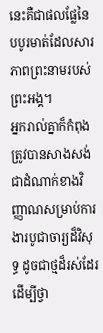នេះគឺជាផលផ្លែនៃបបូរមាត់ដែលសារភាពព្រះនាមរបស់ព្រះអង្គ។
អ្នករាល់គ្នាក៏កំពុងត្រូវបានសាងសង់ជាដំណាក់ខាងវិញ្ញាណសម្រាប់ការងារបូជាចារ្យដ៏វិសុទ្ធ ដូចជាថ្មដ៏រស់ដែរ ដើម្បីថ្វា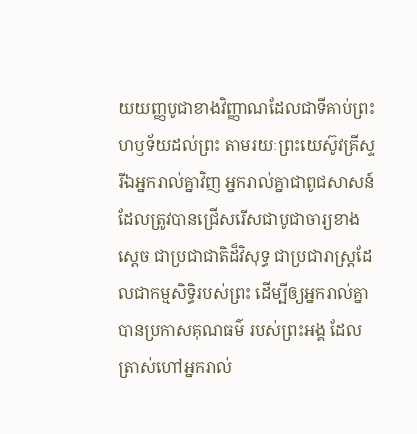យយញ្ញបូជាខាងវិញ្ញាណដែលជាទីគាប់ព្រះហឫទ័យដល់ព្រះ តាមរយៈព្រះយេស៊ូវគ្រីស្ទ
រីឯអ្នករាល់គ្នាវិញ អ្នករាល់គ្នាជាពូជសាសន៍ដែលត្រូវបានជ្រើសរើសជាបូជាចារ្យខាងស្ដេច ជាប្រជាជាតិដ៏វិសុទ្ធ ជាប្រជារាស្ត្រដែលជាកម្មសិទ្ធិរបស់ព្រះ ដើម្បីឲ្យអ្នករាល់គ្នាបានប្រកាសគុណធម៌ របស់ព្រះអង្គ ដែលត្រាស់ហៅអ្នករាល់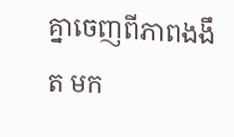គ្នាចេញពីភាពងងឹត មក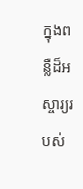ក្នុងពន្លឺដ៏អស្ចារ្យរបស់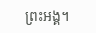ព្រះអង្គ។